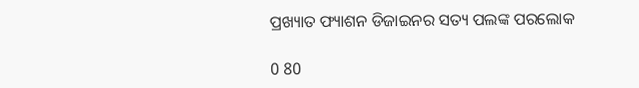ପ୍ରଖ୍ୟାତ ଫ୍ୟାଶନ ଡିଜାଇନର ସତ୍ୟ ପଲଙ୍କ ପରଲୋକ

0 80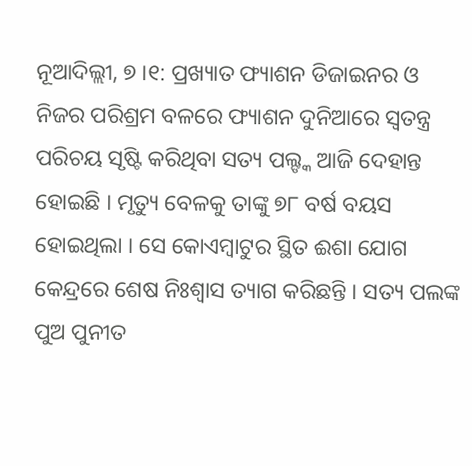ନୂଆଦିଲ୍ଲୀ, ୭ ।୧: ପ୍ରଖ୍ୟାତ ଫ୍ୟାଶନ ଡିଜାଇନର ଓ ନିଜର ପରିଶ୍ରମ ବଳରେ ଫ୍ୟାଶନ ଦୁନିଆରେ ସ୍ୱତନ୍ତ୍ର ପରିଚୟ ସୃଷ୍ଟି କରିଥିବା ସତ୍ୟ ପଲ୍ଙ୍କ ଆଜି ଦେହାନ୍ତ ହୋଇଛି । ମୃତ୍ୟୁ ବେଳକୁ ତାଙ୍କୁ ୭୮ ବର୍ଷ ବୟସ ହୋଇଥିଲା । ସେ କୋଏମ୍ବାଟୁର ସ୍ଥିତ ଈଶା ଯୋଗ କେନ୍ଦ୍ରରେ ଶେଷ ନିଃଶ୍ୱାସ ତ୍ୟାଗ କରିଛନ୍ତି । ସତ୍ୟ ପଲଙ୍କ ପୁଅ ପୁନୀତ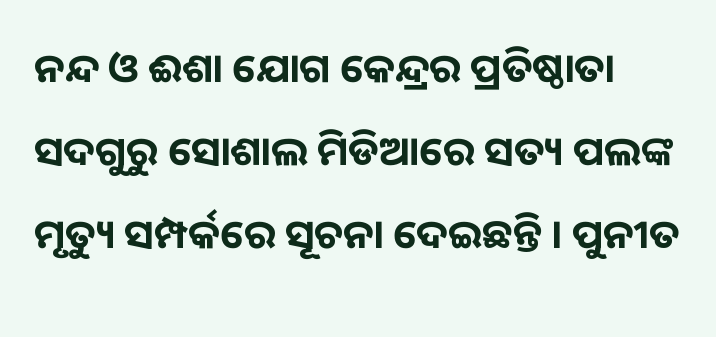ନନ୍ଦ ଓ ଈଶା ଯୋଗ କେନ୍ଦ୍ରର ପ୍ରତିଷ୍ଠାତା ସଦଗୁରୁ ସୋଶାଲ ମିଡିଆରେ ସତ୍ୟ ପଲଙ୍କ ମୃତ୍ୟୁ ସମ୍ପର୍କରେ ସୂଚନା ଦେଇଛନ୍ତି । ପୁନୀତ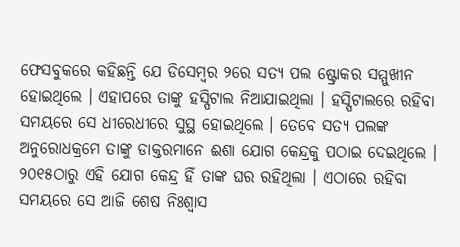ଫେସବୁକରେ କହିଛନ୍ତି ଯେ ଡିସେମ୍ବର ୨ରେ ସତ୍ୟ ପଲ ଷ୍ଟ୍ରୋକର ସମ୍ମୁଖୀନ ହୋଇଥିଲେ । ଏହାପରେ ତାଙ୍କୁ ହସ୍ପିଟାଲ ନିଆଯାଇଥିଲା । ହସ୍ପିଟାଲରେ ରହିବା ସମୟରେ ସେ ଧୀରେଧୀରେ ସୁସ୍ଥ ହୋଇଥିଲେ । ତେବେ ସତ୍ୟ ପଲଙ୍କ ଅନୁରୋଧକ୍ରମେ ତାଙ୍କୁ ଡାକ୍ତରମାନେ ଈଶା ଯୋଗ କେନ୍ଦ୍ରକୁ ପଠାଇ ଦେଇଥିଲେ । ୨୦୧୫ଠାରୁ ଏହି ଯୋଗ କେନ୍ଦ୍ର ହିଁ ତାଙ୍କ ଘର ରହିଥିଲା । ଏଠାରେ ରହିବା ସମୟରେ ସେ ଆଜି ଶେଷ ନିଃଶ୍ୱାସ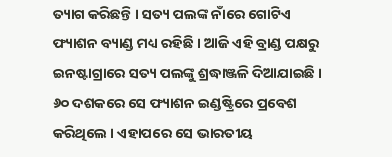ତ୍ୟାଗ କରିଛନ୍ତି । ସତ୍ୟ ପଲଙ୍କ ନାଁରେ ଗୋଟିଏ ଫ୍ୟାଶନ ବ୍ୟାଣ୍ଡ ମଧ୍ୟ ରହିଛି । ଆଜି ଏହି ବ୍ରାଣ୍ଡ ପକ୍ଷରୁ ଇନଷ୍ଟାଗ୍ରାରେ ସତ୍ୟ ପଲଙ୍କୁ ଶ୍ରଦ୍ଧାଞ୍ଜଳି ଦିଆଯାଇଛି । ୬୦ ଦଶକରେ ସେ ଫ୍ୟାଶନ ଇଣ୍ଡଷ୍ଟ୍ରିରେ ପ୍ରବେଶ କରିଥିଲେ । ଏହାପରେ ସେ ଭାରତୀୟ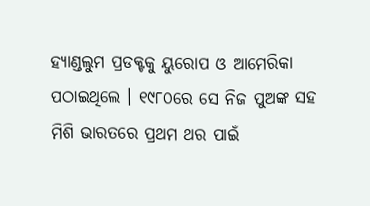ହ୍ୟାଣ୍ଡଲୁମ ପ୍ରଡକ୍ଟକୁ ୟୁରୋପ ଓ ଆମେରିକା ପଠାଇଥିଲେ । ୧୯୮୦ରେ ସେ ନିଜ ପୁଅଙ୍କ ସହ ମିଶି ଭାରତରେ ପ୍ରଥମ ଥର ପାଇଁ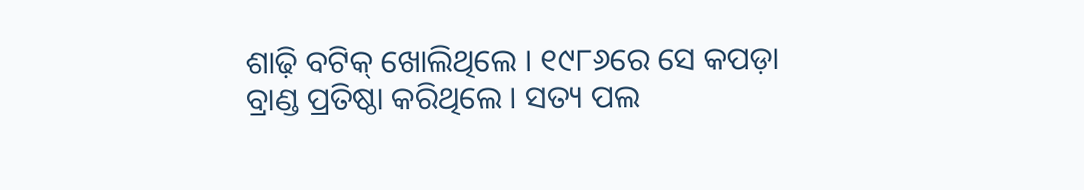ଶାଢ଼ି ବଟିକ୍ ଖୋଲିଥିଲେ । ୧୯୮୬ରେ ସେ କପଡ଼ା ବ୍ରାଣ୍ଡ ପ୍ରତିଷ୍ଠା କରିଥିଲେ । ସତ୍ୟ ପଲ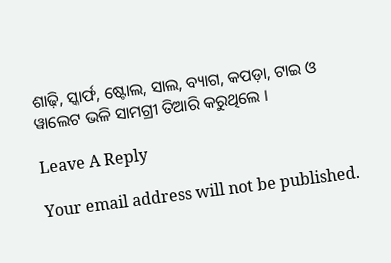ଶାଢ଼ି, ସ୍କାର୍ଫ, ଷ୍ଟୋଲ, ସାଲ, ବ୍ୟାଗ, କପଡ଼ା, ଟାଇ ଓ ୱାଲେଟ ଭଳି ସାମଗ୍ରୀ ତିଆରି କରୁଥିଲେ ।

Leave A Reply

Your email address will not be published.